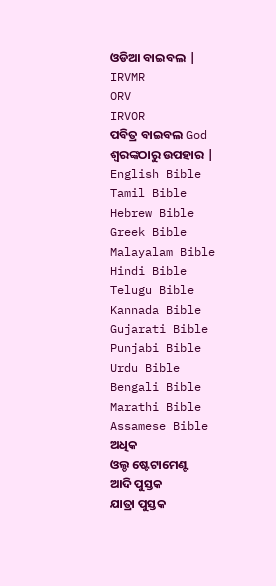ଓଡିଆ ବାଇବଲ |
IRVMR
ORV
IRVOR
ପବିତ୍ର ବାଇବଲ God ଶ୍ବରଙ୍କଠାରୁ ଉପହାର |
English Bible
Tamil Bible
Hebrew Bible
Greek Bible
Malayalam Bible
Hindi Bible
Telugu Bible
Kannada Bible
Gujarati Bible
Punjabi Bible
Urdu Bible
Bengali Bible
Marathi Bible
Assamese Bible
ଅଧିକ
ଓଲ୍ଡ ଷ୍ଟେଟାମେଣ୍ଟ
ଆଦି ପୁସ୍ତକ
ଯାତ୍ରା ପୁସ୍ତକ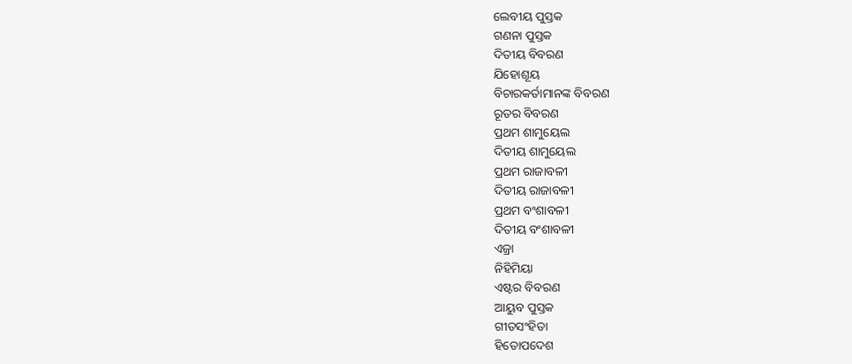ଲେବୀୟ ପୁସ୍ତକ
ଗଣନା ପୁସ୍ତକ
ଦିତୀୟ ବିବରଣ
ଯିହୋଶୂୟ
ବିଚାରକର୍ତାମାନଙ୍କ ବିବରଣ
ରୂତର ବିବରଣ
ପ୍ରଥମ ଶାମୁୟେଲ
ଦିତୀୟ ଶାମୁୟେଲ
ପ୍ରଥମ ରାଜାବଳୀ
ଦିତୀୟ ରାଜାବଳୀ
ପ୍ରଥମ ବଂଶାବଳୀ
ଦିତୀୟ ବଂଶାବଳୀ
ଏଜ୍ରା
ନିହିମିୟା
ଏଷ୍ଟର ବିବରଣ
ଆୟୁବ ପୁସ୍ତକ
ଗୀତସଂହିତା
ହିତୋପଦେଶ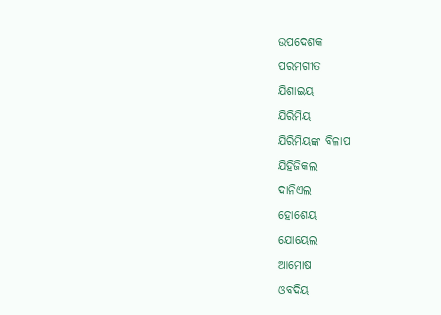ଉପଦେଶକ
ପରମଗୀତ
ଯିଶାଇୟ
ଯିରିମିୟ
ଯିରିମିୟଙ୍କ ବିଳାପ
ଯିହିଜିକଲ
ଦାନିଏଲ
ହୋଶେୟ
ଯୋୟେଲ
ଆମୋଷ
ଓବଦିୟ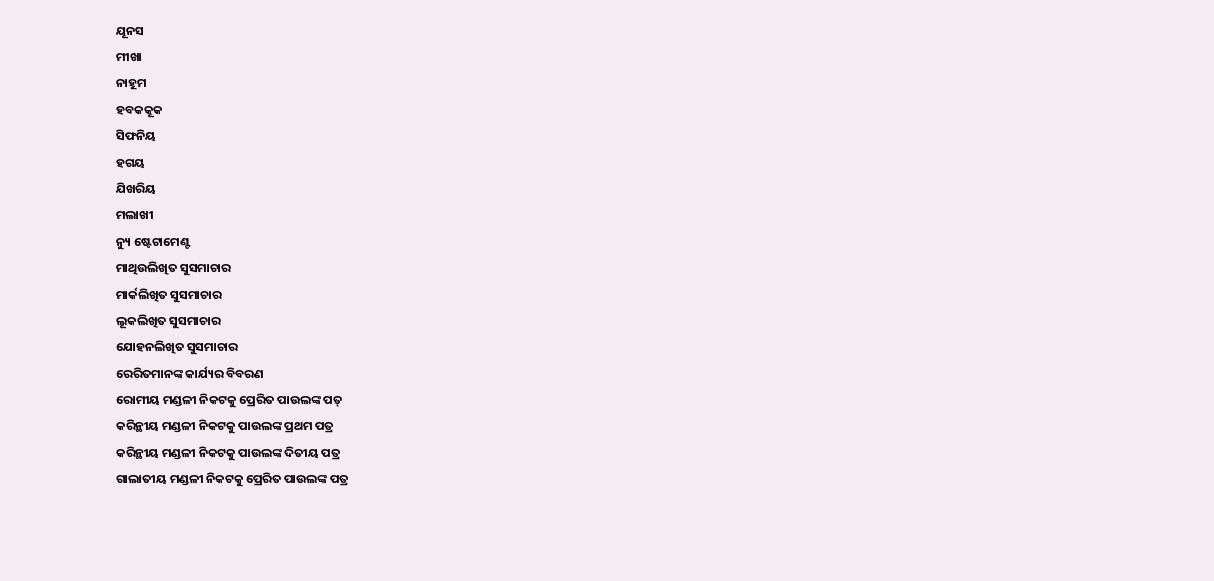ଯୂନସ
ମୀଖା
ନାହୂମ
ହବକକୂକ
ସିଫନିୟ
ହଗୟ
ଯିଖରିୟ
ମଲାଖୀ
ନ୍ୟୁ ଷ୍ଟେଟାମେଣ୍ଟ
ମାଥିଉଲିଖିତ ସୁସମାଚାର
ମାର୍କଲିଖିତ ସୁସମାଚାର
ଲୂକଲିଖିତ ସୁସମାଚାର
ଯୋହନଲିଖିତ ସୁସମାଚାର
ରେରିତମାନଙ୍କ କାର୍ଯ୍ୟର ବିବରଣ
ରୋମୀୟ ମଣ୍ଡଳୀ ନିକଟକୁ ପ୍ରେରିତ ପାଉଲଙ୍କ ପତ୍
କରିନ୍ଥୀୟ ମଣ୍ଡଳୀ ନିକଟକୁ ପାଉଲଙ୍କ ପ୍ରଥମ ପତ୍ର
କରିନ୍ଥୀୟ ମଣ୍ଡଳୀ ନିକଟକୁ ପାଉଲଙ୍କ ଦିତୀୟ ପତ୍ର
ଗାଲାତୀୟ ମଣ୍ଡଳୀ ନିକଟକୁ ପ୍ରେରିତ ପାଉଲଙ୍କ ପତ୍ର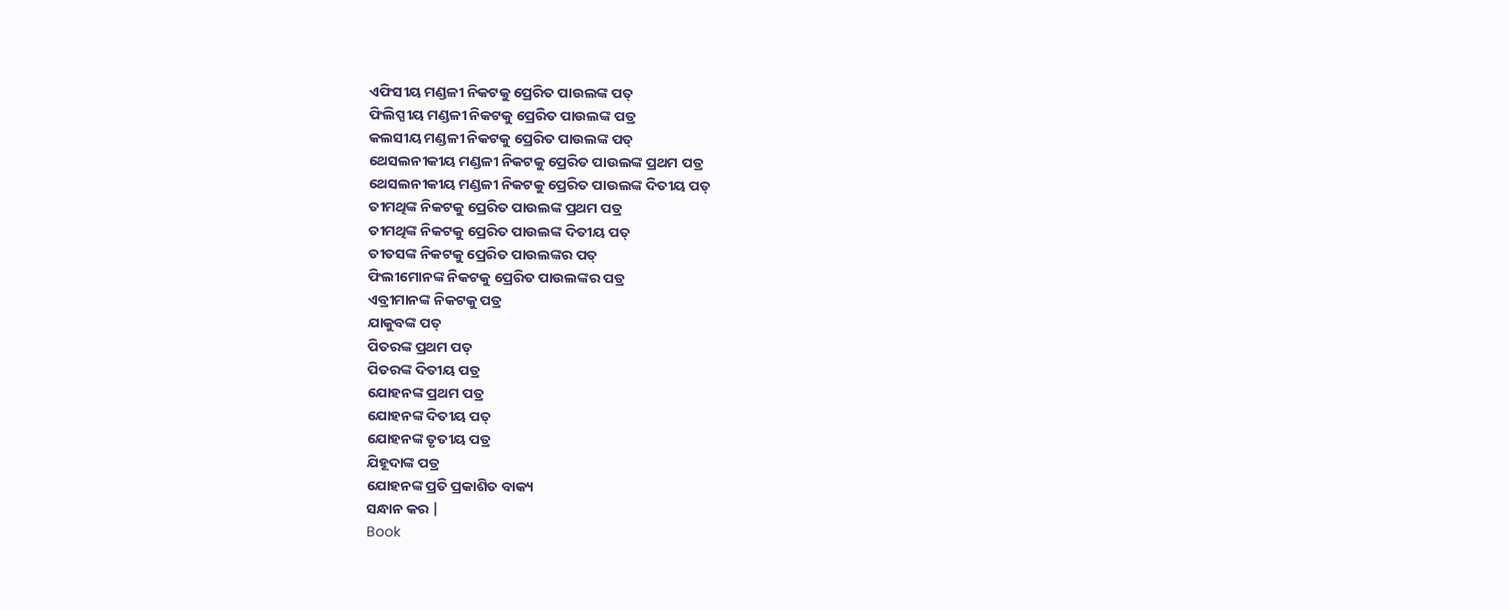ଏଫିସୀୟ ମଣ୍ଡଳୀ ନିକଟକୁ ପ୍ରେରିତ ପାଉଲଙ୍କ ପତ୍
ଫିଲିପ୍ପୀୟ ମଣ୍ଡଳୀ ନିକଟକୁ ପ୍ରେରିତ ପାଉଲଙ୍କ ପତ୍ର
କଲସୀୟ ମଣ୍ଡଳୀ ନିକଟକୁ ପ୍ରେରିତ ପାଉଲଙ୍କ ପତ୍
ଥେସଲନୀକୀୟ ମଣ୍ଡଳୀ ନିକଟକୁ ପ୍ରେରିତ ପାଉଲଙ୍କ ପ୍ରଥମ ପତ୍ର
ଥେସଲନୀକୀୟ ମଣ୍ଡଳୀ ନିକଟକୁ ପ୍ରେରିତ ପାଉଲଙ୍କ ଦିତୀୟ ପତ୍
ତୀମଥିଙ୍କ ନିକଟକୁ ପ୍ରେରିତ ପାଉଲଙ୍କ ପ୍ରଥମ ପତ୍ର
ତୀମଥିଙ୍କ ନିକଟକୁ ପ୍ରେରିତ ପାଉଲଙ୍କ ଦିତୀୟ ପତ୍
ତୀତସଙ୍କ ନିକଟକୁ ପ୍ରେରିତ ପାଉଲଙ୍କର ପତ୍
ଫିଲୀମୋନଙ୍କ ନିକଟକୁ ପ୍ରେରିତ ପାଉଲଙ୍କର ପତ୍ର
ଏବ୍ରୀମାନଙ୍କ ନିକଟକୁ ପତ୍ର
ଯାକୁବଙ୍କ ପତ୍
ପିତରଙ୍କ ପ୍ରଥମ ପତ୍
ପିତରଙ୍କ ଦିତୀୟ ପତ୍ର
ଯୋହନଙ୍କ ପ୍ରଥମ ପତ୍ର
ଯୋହନଙ୍କ ଦିତୀୟ ପତ୍
ଯୋହନଙ୍କ ତୃତୀୟ ପତ୍ର
ଯିହୂଦାଙ୍କ ପତ୍ର
ଯୋହନଙ୍କ ପ୍ରତି ପ୍ରକାଶିତ ବାକ୍ୟ
ସନ୍ଧାନ କର |
Book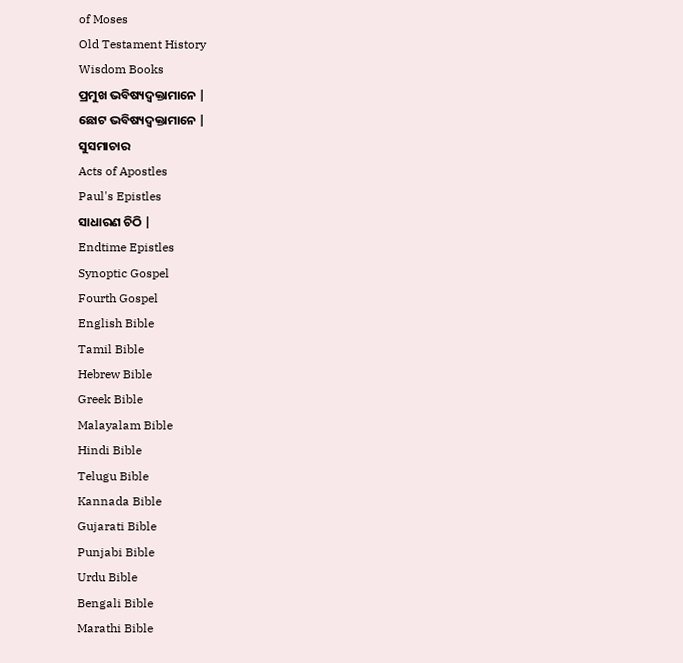of Moses
Old Testament History
Wisdom Books
ପ୍ରମୁଖ ଭବିଷ୍ୟଦ୍ବକ୍ତାମାନେ |
ଛୋଟ ଭବିଷ୍ୟଦ୍ବକ୍ତାମାନେ |
ସୁସମାଚାର
Acts of Apostles
Paul's Epistles
ସାଧାରଣ ଚିଠି |
Endtime Epistles
Synoptic Gospel
Fourth Gospel
English Bible
Tamil Bible
Hebrew Bible
Greek Bible
Malayalam Bible
Hindi Bible
Telugu Bible
Kannada Bible
Gujarati Bible
Punjabi Bible
Urdu Bible
Bengali Bible
Marathi Bible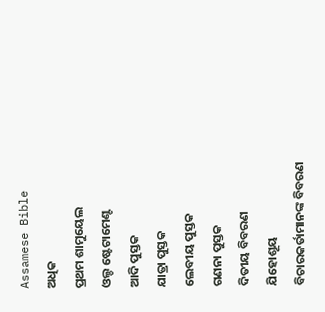Assamese Bible
ଅଧିକ
ପ୍ରଥମ ଶାମୁୟେଲ
ଓଲ୍ଡ ଷ୍ଟେଟାମେଣ୍ଟ
ଆଦି ପୁସ୍ତକ
ଯାତ୍ରା ପୁସ୍ତକ
ଲେବୀୟ ପୁସ୍ତକ
ଗଣନା ପୁସ୍ତକ
ଦିତୀୟ ବିବରଣ
ଯିହୋଶୂୟ
ବିଚାରକର୍ତାମାନଙ୍କ ବିବରଣ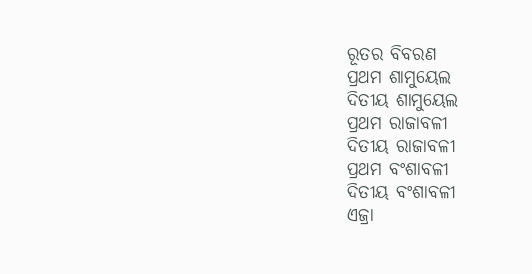ରୂତର ବିବରଣ
ପ୍ରଥମ ଶାମୁୟେଲ
ଦିତୀୟ ଶାମୁୟେଲ
ପ୍ରଥମ ରାଜାବଳୀ
ଦିତୀୟ ରାଜାବଳୀ
ପ୍ରଥମ ବଂଶାବଳୀ
ଦିତୀୟ ବଂଶାବଳୀ
ଏଜ୍ରା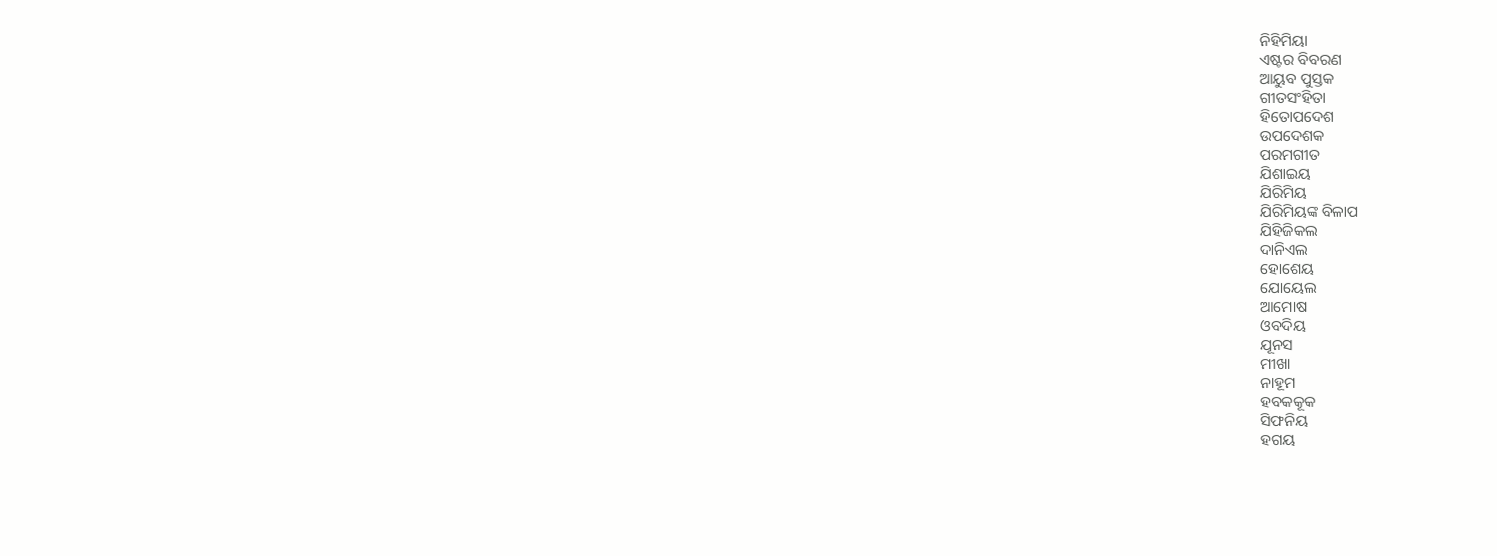ନିହିମିୟା
ଏଷ୍ଟର ବିବରଣ
ଆୟୁବ ପୁସ୍ତକ
ଗୀତସଂହିତା
ହିତୋପଦେଶ
ଉପଦେଶକ
ପରମଗୀତ
ଯିଶାଇୟ
ଯିରିମିୟ
ଯିରିମିୟଙ୍କ ବିଳାପ
ଯିହିଜିକଲ
ଦାନିଏଲ
ହୋଶେୟ
ଯୋୟେଲ
ଆମୋଷ
ଓବଦିୟ
ଯୂନସ
ମୀଖା
ନାହୂମ
ହବକକୂକ
ସିଫନିୟ
ହଗୟ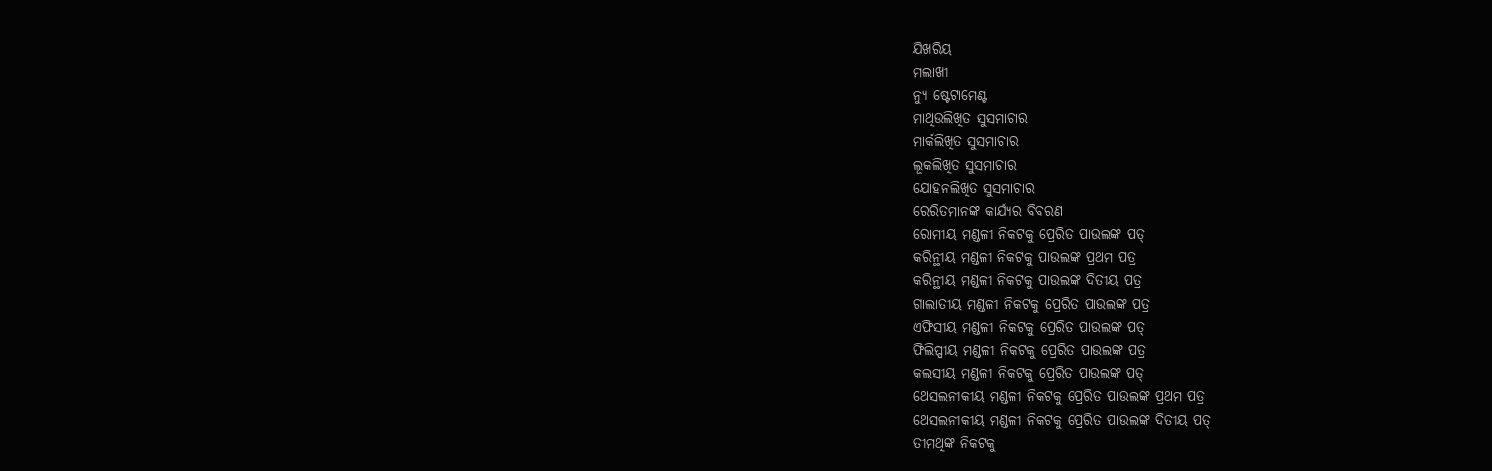ଯିଖରିୟ
ମଲାଖୀ
ନ୍ୟୁ ଷ୍ଟେଟାମେଣ୍ଟ
ମାଥିଉଲିଖିତ ସୁସମାଚାର
ମାର୍କଲିଖିତ ସୁସମାଚାର
ଲୂକଲିଖିତ ସୁସମାଚାର
ଯୋହନଲିଖିତ ସୁସମାଚାର
ରେରିତମାନଙ୍କ କାର୍ଯ୍ୟର ବିବରଣ
ରୋମୀୟ ମଣ୍ଡଳୀ ନିକଟକୁ ପ୍ରେରିତ ପାଉଲଙ୍କ ପତ୍
କରିନ୍ଥୀୟ ମଣ୍ଡଳୀ ନିକଟକୁ ପାଉଲଙ୍କ ପ୍ରଥମ ପତ୍ର
କରିନ୍ଥୀୟ ମଣ୍ଡଳୀ ନିକଟକୁ ପାଉଲଙ୍କ ଦିତୀୟ ପତ୍ର
ଗାଲାତୀୟ ମଣ୍ଡଳୀ ନିକଟକୁ ପ୍ରେରିତ ପାଉଲଙ୍କ ପତ୍ର
ଏଫିସୀୟ ମଣ୍ଡଳୀ ନିକଟକୁ ପ୍ରେରିତ ପାଉଲଙ୍କ ପତ୍
ଫିଲିପ୍ପୀୟ ମଣ୍ଡଳୀ ନିକଟକୁ ପ୍ରେରିତ ପାଉଲଙ୍କ ପତ୍ର
କଲସୀୟ ମଣ୍ଡଳୀ ନିକଟକୁ ପ୍ରେରିତ ପାଉଲଙ୍କ ପତ୍
ଥେସଲନୀକୀୟ ମଣ୍ଡଳୀ ନିକଟକୁ ପ୍ରେରିତ ପାଉଲଙ୍କ ପ୍ରଥମ ପତ୍ର
ଥେସଲନୀକୀୟ ମଣ୍ଡଳୀ ନିକଟକୁ ପ୍ରେରିତ ପାଉଲଙ୍କ ଦିତୀୟ ପତ୍
ତୀମଥିଙ୍କ ନିକଟକୁ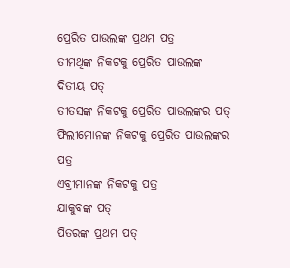ପ୍ରେରିତ ପାଉଲଙ୍କ ପ୍ରଥମ ପତ୍ର
ତୀମଥିଙ୍କ ନିକଟକୁ ପ୍ରେରିତ ପାଉଲଙ୍କ ଦିତୀୟ ପତ୍
ତୀତସଙ୍କ ନିକଟକୁ ପ୍ରେରିତ ପାଉଲଙ୍କର ପତ୍
ଫିଲୀମୋନଙ୍କ ନିକଟକୁ ପ୍ରେରିତ ପାଉଲଙ୍କର ପତ୍ର
ଏବ୍ରୀମାନଙ୍କ ନିକଟକୁ ପତ୍ର
ଯାକୁବଙ୍କ ପତ୍
ପିତରଙ୍କ ପ୍ରଥମ ପତ୍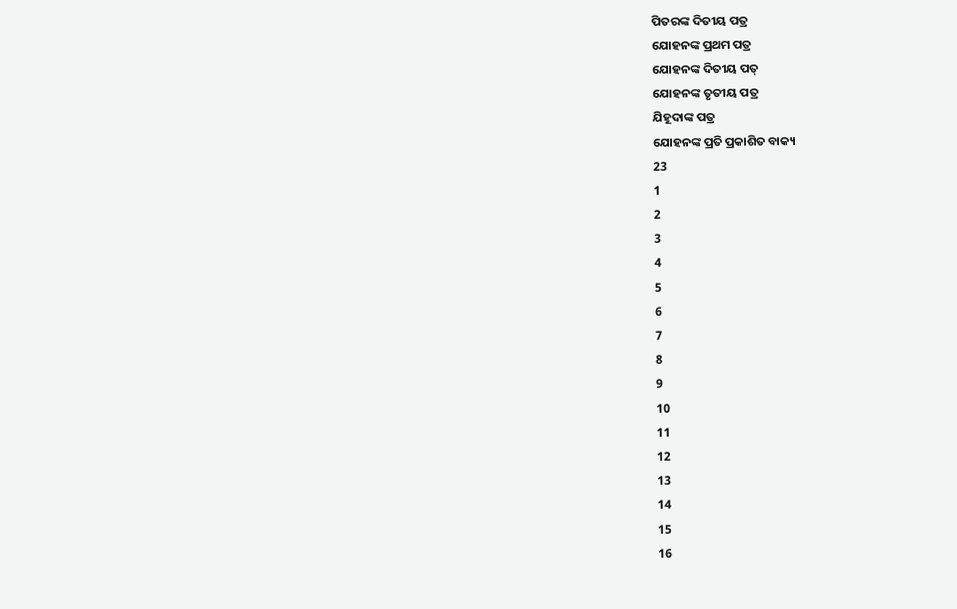ପିତରଙ୍କ ଦିତୀୟ ପତ୍ର
ଯୋହନଙ୍କ ପ୍ରଥମ ପତ୍ର
ଯୋହନଙ୍କ ଦିତୀୟ ପତ୍
ଯୋହନଙ୍କ ତୃତୀୟ ପତ୍ର
ଯିହୂଦାଙ୍କ ପତ୍ର
ଯୋହନଙ୍କ ପ୍ରତି ପ୍ରକାଶିତ ବାକ୍ୟ
23
1
2
3
4
5
6
7
8
9
10
11
12
13
14
15
16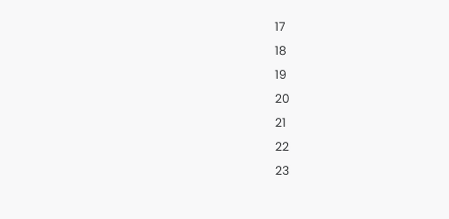17
18
19
20
21
22
23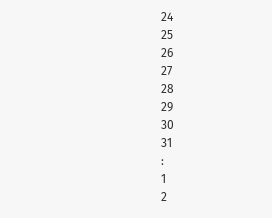24
25
26
27
28
29
30
31
:
1
2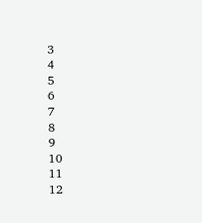3
4
5
6
7
8
9
10
11
12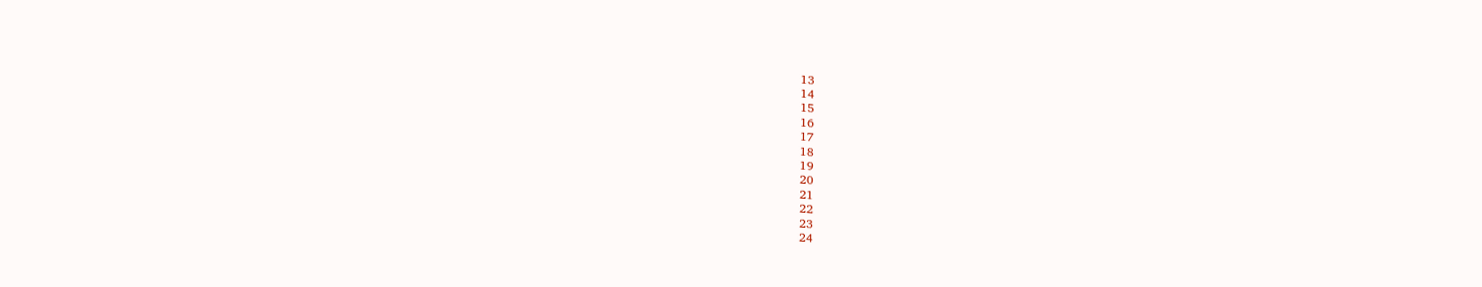13
14
15
16
17
18
19
20
21
22
23
24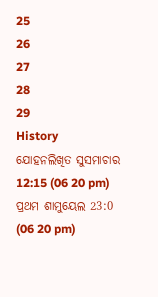25
26
27
28
29
History
ଯୋହନଲିଖିତ ସୁସମାଚାର 12:15 (06 20 pm)
ପ୍ରଥମ ଶାମୁୟେଲ 23:0 (06 20 pm)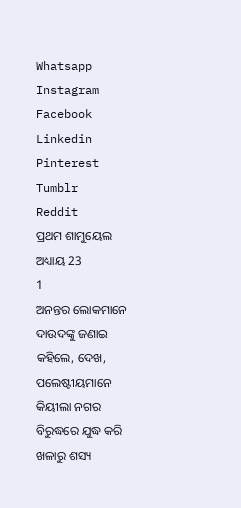Whatsapp
Instagram
Facebook
Linkedin
Pinterest
Tumblr
Reddit
ପ୍ରଥମ ଶାମୁୟେଲ ଅଧ୍ୟାୟ 23
1
ଅନନ୍ତର ଲୋକମାନେ ଦାଉଦଙ୍କୁ ଜଣାଇ କହିଲେ, ଦେଖ, ପଲେଷ୍ଟୀୟମାନେ କିୟୀଲା ନଗର ବିରୁଦ୍ଧରେ ଯୁଦ୍ଧ କରି ଖଳାରୁ ଶସ୍ୟ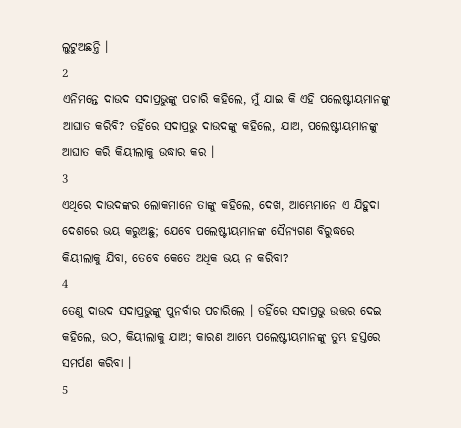ଲୁଟୁଅଛନ୍ତି ।
2
ଏନିମନ୍ତେ ଦାଉଦ ସଦାପ୍ରଭୁଙ୍କୁ ପଚାରି କହିଲେ, ମୁଁ ଯାଇ କି ଏହି ପଲେଷ୍ଟୀୟମାନଙ୍କୁ ଆଘାତ କରିବି? ତହିଁରେ ସଦାପ୍ରଭୁ ଦାଉଦଙ୍କୁ କହିଲେ, ଯାଅ, ପଲେଷ୍ଟୀୟମାନଙ୍କୁ ଆଘାତ କରି କିୟୀଲାକୁ ଉଦ୍ଧାର କର ।
3
ଏଥିରେ ଦାଉଦଙ୍କର ଲୋକମାନେ ତାଙ୍କୁ କହିଲେ, ଦେଖ, ଆମ୍ଭେମାନେ ଏ ଯିହୁଦା ଦେଶରେ ଭୟ କରୁଅଛୁ; ଯେବେ ପଲେଷ୍ଟୀୟମାନଙ୍କ ସୈନ୍ୟଗଣ ବିରୁଦ୍ଧରେ କିୟୀଲାକୁ ଯିବା, ତେବେ କେତେ ଅଧିକ ଭୟ ନ କରିବା?
4
ତେଣୁ ଦାଉଦ ସଦାପ୍ରଭୁଙ୍କୁ ପୁନର୍ବାର ପଚାରିଲେ । ତହିଁରେ ସଦାପ୍ରଭୁ ଉତ୍ତର ଦେଇ କହିଲେ, ଉଠ, କିୟୀଲାକୁ ଯାଅ; କାରଣ ଆମ୍ଭେ ପଲେଷ୍ଟୀୟମାନଙ୍କୁ ତୁମ୍ଭ ହସ୍ତରେ ସମର୍ପଣ କରିବା ।
5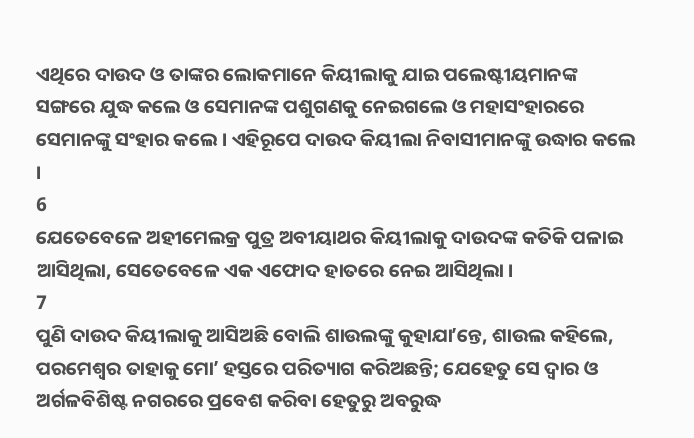ଏଥିରେ ଦାଉଦ ଓ ତାଙ୍କର ଲୋକମାନେ କିୟୀଲାକୁ ଯାଇ ପଲେଷ୍ଟୀୟମାନଙ୍କ ସଙ୍ଗରେ ଯୁଦ୍ଧ କଲେ ଓ ସେମାନଙ୍କ ପଶୁଗଣକୁ ନେଇଗଲେ ଓ ମହାସଂହାରରେ ସେମାନଙ୍କୁ ସଂହାର କଲେ । ଏହିରୂପେ ଦାଉଦ କିୟୀଲା ନିବାସୀମାନଙ୍କୁ ଉଦ୍ଧାର କଲେ ।
6
ଯେତେବେଳେ ଅହୀମେଲକ୍ର ପୁତ୍ର ଅବୀୟାଥର କିୟୀଲାକୁ ଦାଉଦଙ୍କ କତିକି ପଳାଇ ଆସିଥିଲା, ସେତେବେଳେ ଏକ ଏଫୋଦ ହାତରେ ନେଇ ଆସିଥିଲା ।
7
ପୁଣି ଦାଉଦ କିୟୀଲାକୁ ଆସିଅଛି ବୋଲି ଶାଉଲଙ୍କୁ କୁହାଯାʼନ୍ତେ, ଶାଉଲ କହିଲେ, ପରମେଶ୍ଵର ତାହାକୁ ମୋʼ ହସ୍ତରେ ପରିତ୍ୟାଗ କରିଅଛନ୍ତି; ଯେହେତୁ ସେ ଦ୍ଵାର ଓ ଅର୍ଗଳବିଶିଷ୍ଟ ନଗରରେ ପ୍ରବେଶ କରିବା ହେତୁରୁ ଅବରୁଦ୍ଧ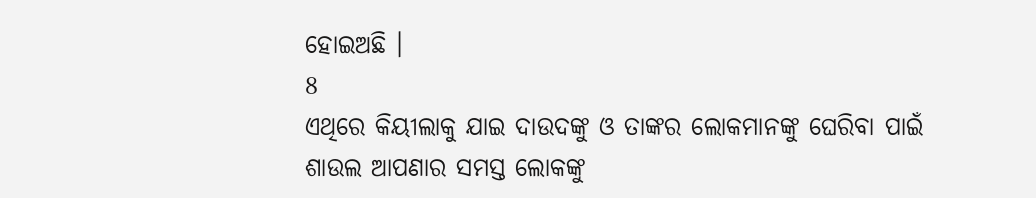ହୋଇଅଛି ।
8
ଏଥିରେ କିୟୀଲାକୁ ଯାଇ ଦାଉଦଙ୍କୁ ଓ ତାଙ୍କର ଲୋକମାନଙ୍କୁ ଘେରିବା ପାଇଁ ଶାଉଲ ଆପଣାର ସମସ୍ତ ଲୋକଙ୍କୁ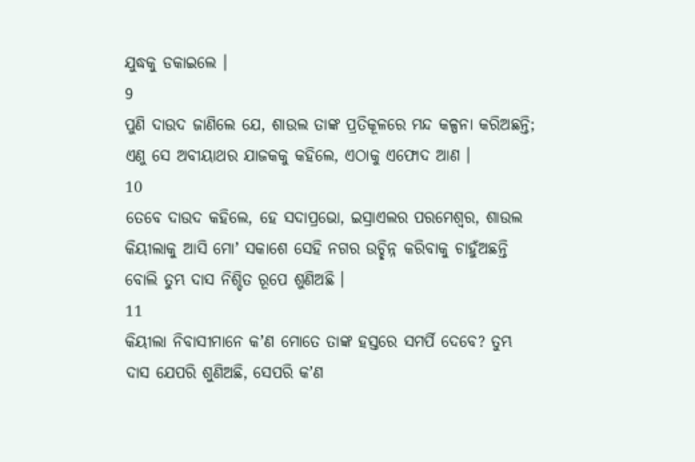ଯୁଦ୍ଧକୁ ଡକାଇଲେ ।
9
ପୁଣି ଦାଉଦ ଜାଣିଲେ ଯେ, ଶାଉଲ ତାଙ୍କ ପ୍ରତିକୂଳରେ ମନ୍ଦ କଳ୍ପନା କରିଅଛନ୍ତି; ଏଣୁ ସେ ଅବୀୟାଥର ଯାଜକକୁ କହିଲେ, ଏଠାକୁ ଏଫୋଦ ଆଣ ।
10
ତେବେ ଦାଉଦ କହିଲେ, ହେ ସଦାପ୍ରଭୋ, ଇସ୍ରାଏଲର ପରମେଶ୍ଵର, ଶାଉଲ କିୟୀଲାକୁ ଆସି ମୋʼ ସକାଶେ ସେହି ନଗର ଉଚ୍ଛିନ୍ନ କରିବାକୁ ଚାହୁଁଅଛନ୍ତି ବୋଲି ତୁମ୍ଭ ଦାସ ନିଶ୍ଚିତ ରୂପେ ଶୁଣିଅଛି ।
11
କିୟୀଲା ନିବାସୀମାନେ କʼଣ ମୋତେ ତାଙ୍କ ହସ୍ତରେ ସମର୍ପି ଦେବେ? ତୁମ୍ଭ ଦାସ ଯେପରି ଶୁଣିଅଛି, ସେପରି କʼଣ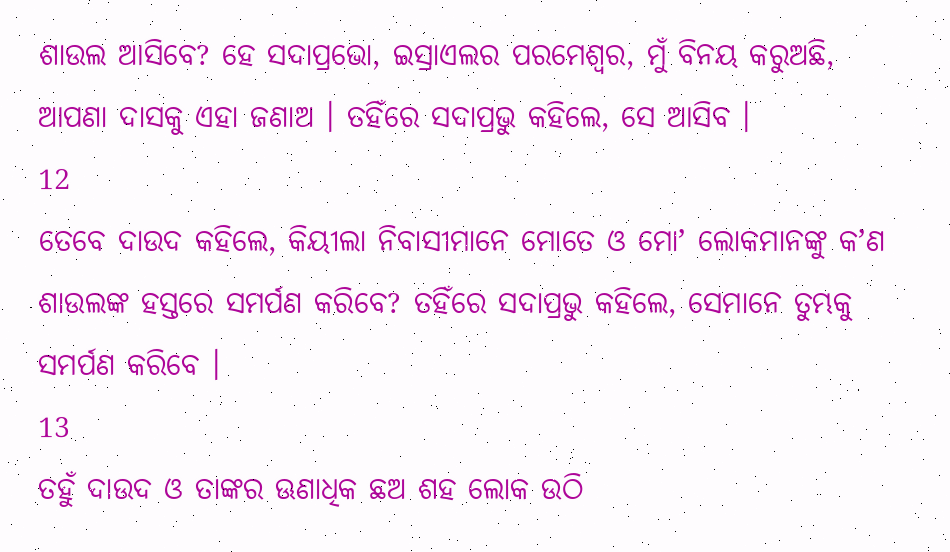ଶାଉଲ ଆସିବେ? ହେ ସଦାପ୍ରଭୋ, ଇସ୍ରାଏଲର ପରମେଶ୍ଵର, ମୁଁ ବିନୟ କରୁଅଛି, ଆପଣା ଦାସକୁ ଏହା ଜଣାଅ । ତହିଁରେ ସଦାପ୍ରଭୁ କହିଲେ, ସେ ଆସିବ ।
12
ତେବେ ଦାଉଦ କହିଲେ, କିୟୀଲା ନିବାସୀମାନେ ମୋତେ ଓ ମୋʼ ଲୋକମାନଙ୍କୁ କʼଣ ଶାଉଲଙ୍କ ହସ୍ତରେ ସମର୍ପଣ କରିବେ? ତହିଁରେ ସଦାପ୍ରଭୁ କହିଲେ, ସେମାନେ ତୁମ୍ଭକୁ ସମର୍ପଣ କରିବେ ।
13
ତହୁଁ ଦାଉଦ ଓ ତାଙ୍କର ଊଣାଧିକ ଛଅ ଶହ ଲୋକ ଉଠି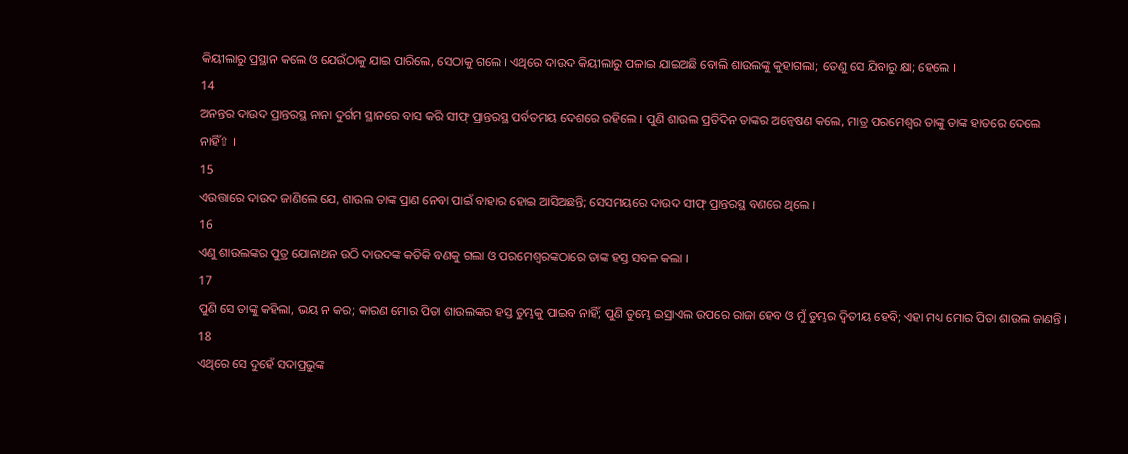କିୟୀଲାରୁ ପ୍ରସ୍ଥାନ କଲେ ଓ ଯେଉଁଠାକୁ ଯାଇ ପାରିଲେ, ସେଠାକୁ ଗଲେ । ଏଥିରେ ଦାଉଦ କିୟୀଲାରୁ ପଳାଇ ଯାଇଅଛି ବୋଲି ଶାଉଲଙ୍କୁ କୁହାଗଲା; ତେଣୁ ସେ ଯିବାରୁ କ୍ଷା; ହେଲେ ।
14
ଅନନ୍ତର ଦାଉଦ ପ୍ରାନ୍ତରସ୍ଥ ନାନା ଦୁର୍ଗମ ସ୍ଥାନରେ ବାସ କରି ସୀଫ୍ ପ୍ରାନ୍ତରସ୍ଥ ପର୍ବତମୟ ଦେଶରେ ରହିଲେ । ପୁଣି ଶାଉଲ ପ୍ରତିଦିନ ତାଙ୍କର ଅନ୍ଵେଷଣ କଲେ, ମାତ୍ର ପରମେଶ୍ଵର ତାଙ୍କୁ ତାଙ୍କ ହାତରେ ଦେଲେ ନାହିଁ⇧ ।
15
ଏଉତ୍ତାରେ ଦାଉଦ ଜାଣିଲେ ଯେ, ଶାଉଲ ତାଙ୍କ ପ୍ରାଣ ନେବା ପାଇଁ ବାହାର ହୋଇ ଆସିଅଛନ୍ତି; ସେସମୟରେ ଦାଉଦ ସୀଫ୍ ପ୍ରାନ୍ତରସ୍ଥ ବଣରେ ଥିଲେ ।
16
ଏଣୁ ଶାଉଲଙ୍କର ପୁତ୍ର ଯୋନାଥନ ଉଠି ଦାଉଦଙ୍କ କତିକି ବଣକୁ ଗଲା ଓ ପରମେଶ୍ଵରଙ୍କଠାରେ ତାଙ୍କ ହସ୍ତ ସବଳ କଲା ।
17
ପୁଣି ସେ ତାଙ୍କୁ କହିଲା, ଭୟ ନ କର; କାରଣ ମୋର ପିତା ଶାଉଲଙ୍କର ହସ୍ତ ତୁମ୍ଭକୁ ପାଇବ ନାହିଁ; ପୁଣି ତୁମ୍ଭେ ଇସ୍ରାଏଲ ଉପରେ ରାଜା ହେବ ଓ ମୁଁ ତୁମ୍ଭର ଦ୍ଵିତୀୟ ହେବି; ଏହା ମଧ୍ୟ ମୋର ପିତା ଶାଉଲ ଜାଣନ୍ତି ।
18
ଏଥିରେ ସେ ଦୁହେଁ ସଦାପ୍ରଭୁଙ୍କ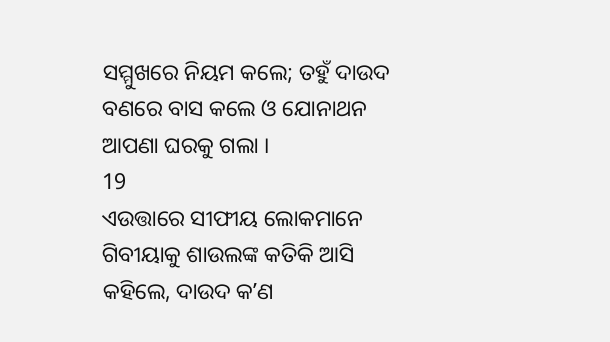ସମ୍ମୁଖରେ ନିୟମ କଲେ; ତହୁଁ ଦାଉଦ ବଣରେ ବାସ କଲେ ଓ ଯୋନାଥନ ଆପଣା ଘରକୁ ଗଲା ।
19
ଏଉତ୍ତାରେ ସୀଫୀୟ ଲୋକମାନେ ଗିବୀୟାକୁ ଶାଉଲଙ୍କ କତିକି ଆସି କହିଲେ, ଦାଉଦ କʼଣ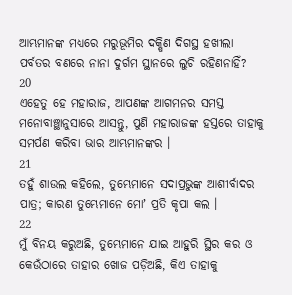ଆମ୍ଭମାନଙ୍କ ମଧ୍ୟରେ ମରୁଭୂମିର ଦକ୍ଷିଣ ଦିଗସ୍ଥ ହଖୀଲା ପର୍ବତର ବଣରେ ନାନା ଦୁର୍ଗମ ସ୍ଥାନରେ ଲୁଚି ରହିଣନାହିଁ?
20
ଏହେତୁ ହେ ମହାରାଜ, ଆପଣଙ୍କ ଆଗମନର ସମସ୍ତ ମନୋବାଞ୍ଛାନୁସାରେ ଆସନ୍ତୁ, ପୁଣି ମହାରାଜଙ୍କ ହସ୍ତରେ ତାହାକୁ ସମର୍ପଣ କରିବା ଭାର ଆମ୍ଭମାନଙ୍କର ।
21
ତହୁଁ ଶାଉଲ କହିଲେ, ତୁମ୍ଭେମାନେ ସଦାପ୍ରଭୁଙ୍କ ଆଶୀର୍ବାଦର ପାତ୍ର; କାରଣ ତୁମ୍ଭେମାନେ ମୋʼ ପ୍ରତି କୃପା କଲ ।
22
ମୁଁ ବିନୟ କରୁଅଛି, ତୁମ୍ଭେମାନେ ଯାଇ ଆହୁରି ସ୍ଥିର କର ଓ କେଉଁଠାରେ ତାହାର ଖୋଜ ପଡ଼ିଅଛି, କିଏ ତାହାକୁ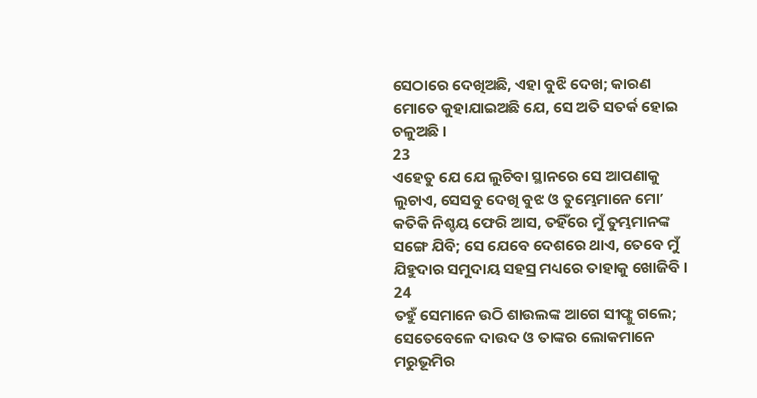ସେଠାରେ ଦେଖିଅଛି, ଏହା ବୁଝି ଦେଖ; କାରଣ ମୋତେ କୁହାଯାଇଅଛି ଯେ, ସେ ଅତି ସତର୍କ ହୋଇ ଚଳୁଅଛି ।
23
ଏହେତୁ ଯେ ଯେ ଲୁଚିବା ସ୍ଥାନରେ ସେ ଆପଣାକୁ ଲୁଚାଏ, ସେସବୁ ଦେଖି ବୁଝ ଓ ତୁମ୍ଭେମାନେ ମୋʼ କତିକି ନିଶ୍ଚୟ ଫେରି ଆସ, ତହିଁରେ ମୁଁ ତୁମ୍ଭମାନଙ୍କ ସଙ୍ଗେ ଯିବି; ସେ ଯେବେ ଦେଶରେ ଥାଏ, ତେବେ ମୁଁ ଯିହୁଦାର ସମୁଦାୟ ସହସ୍ର ମଧ୍ୟରେ ତାହାକୁ ଖୋଜିବି ।
24
ତହୁଁ ସେମାନେ ଉଠି ଶାଉଲଙ୍କ ଆଗେ ସୀଫ୍କୁ ଗଲେ; ସେତେବେଳେ ଦାଉଦ ଓ ତାଙ୍କର ଲୋକମାନେ ମରୁଭୂମିର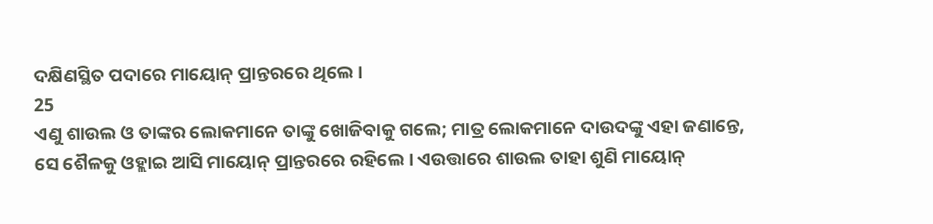ଦକ୍ଷିଣସ୍ଥିତ ପଦାରେ ମାୟୋନ୍ ପ୍ରାନ୍ତରରେ ଥିଲେ ।
25
ଏଣୁ ଶାଉଲ ଓ ତାଙ୍କର ଲୋକମାନେ ତାଙ୍କୁ ଖୋଜିବାକୁ ଗଲେ; ମାତ୍ର ଲୋକମାନେ ଦାଉଦଙ୍କୁ ଏହା ଜଣାନ୍ତେ, ସେ ଶୈଳକୁ ଓହ୍ଲାଇ ଆସି ମାୟୋନ୍ ପ୍ରାନ୍ତରରେ ରହିଲେ । ଏଉତ୍ତାରେ ଶାଉଲ ତାହା ଶୁଣି ମାୟୋନ୍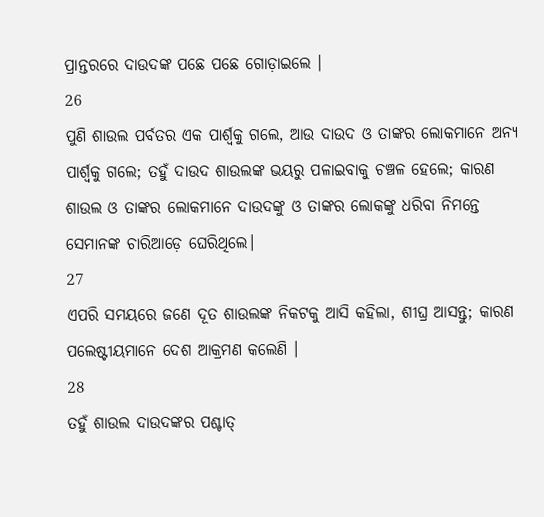ପ୍ରାନ୍ତରରେ ଦାଉଦଙ୍କ ପଛେ ପଛେ ଗୋଡ଼ାଇଲେ ।
26
ପୁଣି ଶାଉଲ ପର୍ବତର ଏକ ପାର୍ଶ୍ଵକୁ ଗଲେ, ଆଉ ଦାଉଦ ଓ ତାଙ୍କର ଲୋକମାନେ ଅନ୍ୟ ପାର୍ଶ୍ଵକୁ ଗଲେ; ତହୁଁ ଦାଉଦ ଶାଉଲଙ୍କ ଭୟରୁ ପଳାଇବାକୁ ଚଞ୍ଚଳ ହେଲେ; କାରଣ ଶାଉଲ ଓ ତାଙ୍କର ଲୋକମାନେ ଦାଉଦଙ୍କୁ ଓ ତାଙ୍କର ଲୋକଙ୍କୁ ଧରିବା ନିମନ୍ତେ ସେମାନଙ୍କ ଚାରିଆଡ଼େ ଘେରିଥିଲେ।
27
ଏପରି ସମୟରେ ଜଣେ ଦୂତ ଶାଉଲଙ୍କ ନିକଟକୁ ଆସି କହିଲା, ଶୀଘ୍ର ଆସନ୍ତୁ; କାରଣ ପଲେଷ୍ଟୀୟମାନେ ଦେଶ ଆକ୍ରମଣ କଲେଣି ।
28
ତହୁଁ ଶାଉଲ ଦାଉଦଙ୍କର ପଶ୍ଚାତ୍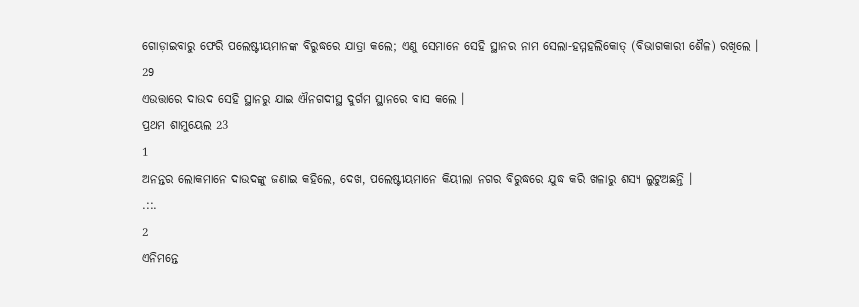ଗୋଡ଼ାଇବାରୁ ଫେରି ପଲେଷ୍ଟୀୟମାନଙ୍କ ବିରୁଦ୍ଧରେ ଯାତ୍ରା କଲେ; ଏଣୁ ସେମାନେ ସେହି ସ୍ଥାନର ନାମ ସେଲା-ହମ୍ମହଲିକୋତ୍ (ବିଭାଗକାରୀ ଶୈଳ) ରଖିଲେ ।
29
ଏଉତ୍ତାରେ ଦାଉଦ ସେହି ସ୍ଥାନରୁ ଯାଇ ଐନଗଦୀସ୍ଥ ଦୁର୍ଗମ ସ୍ଥାନରେ ବାସ କଲେ ।
ପ୍ରଥମ ଶାମୁୟେଲ 23
1
ଅନନ୍ତର ଲୋକମାନେ ଦାଉଦଙ୍କୁ ଜଣାଇ କହିଲେ, ଦେଖ, ପଲେଷ୍ଟୀୟମାନେ କିୟୀଲା ନଗର ବିରୁଦ୍ଧରେ ଯୁଦ୍ଧ କରି ଖଳାରୁ ଶସ୍ୟ ଲୁଟୁଅଛନ୍ତି ।
.::.
2
ଏନିମନ୍ତେ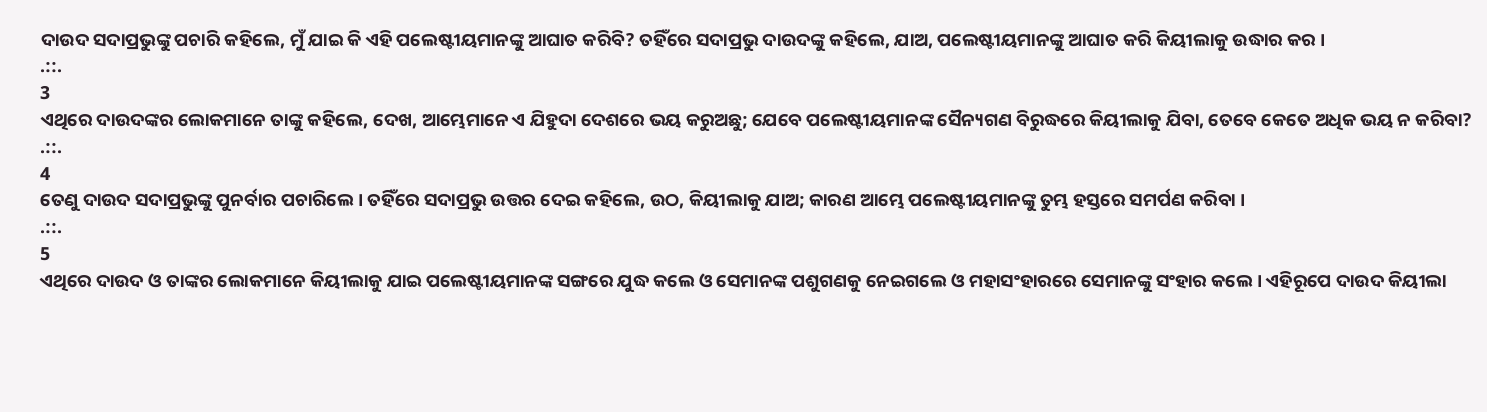ଦାଉଦ ସଦାପ୍ରଭୁଙ୍କୁ ପଚାରି କହିଲେ, ମୁଁ ଯାଇ କି ଏହି ପଲେଷ୍ଟୀୟମାନଙ୍କୁ ଆଘାତ କରିବି? ତହିଁରେ ସଦାପ୍ରଭୁ ଦାଉଦଙ୍କୁ କହିଲେ, ଯାଅ, ପଲେଷ୍ଟୀୟମାନଙ୍କୁ ଆଘାତ କରି କିୟୀଲାକୁ ଉଦ୍ଧାର କର ।
.::.
3
ଏଥିରେ ଦାଉଦଙ୍କର ଲୋକମାନେ ତାଙ୍କୁ କହିଲେ, ଦେଖ, ଆମ୍ଭେମାନେ ଏ ଯିହୁଦା ଦେଶରେ ଭୟ କରୁଅଛୁ; ଯେବେ ପଲେଷ୍ଟୀୟମାନଙ୍କ ସୈନ୍ୟଗଣ ବିରୁଦ୍ଧରେ କିୟୀଲାକୁ ଯିବା, ତେବେ କେତେ ଅଧିକ ଭୟ ନ କରିବା?
.::.
4
ତେଣୁ ଦାଉଦ ସଦାପ୍ରଭୁଙ୍କୁ ପୁନର୍ବାର ପଚାରିଲେ । ତହିଁରେ ସଦାପ୍ରଭୁ ଉତ୍ତର ଦେଇ କହିଲେ, ଉଠ, କିୟୀଲାକୁ ଯାଅ; କାରଣ ଆମ୍ଭେ ପଲେଷ୍ଟୀୟମାନଙ୍କୁ ତୁମ୍ଭ ହସ୍ତରେ ସମର୍ପଣ କରିବା ।
.::.
5
ଏଥିରେ ଦାଉଦ ଓ ତାଙ୍କର ଲୋକମାନେ କିୟୀଲାକୁ ଯାଇ ପଲେଷ୍ଟୀୟମାନଙ୍କ ସଙ୍ଗରେ ଯୁଦ୍ଧ କଲେ ଓ ସେମାନଙ୍କ ପଶୁଗଣକୁ ନେଇଗଲେ ଓ ମହାସଂହାରରେ ସେମାନଙ୍କୁ ସଂହାର କଲେ । ଏହିରୂପେ ଦାଉଦ କିୟୀଲା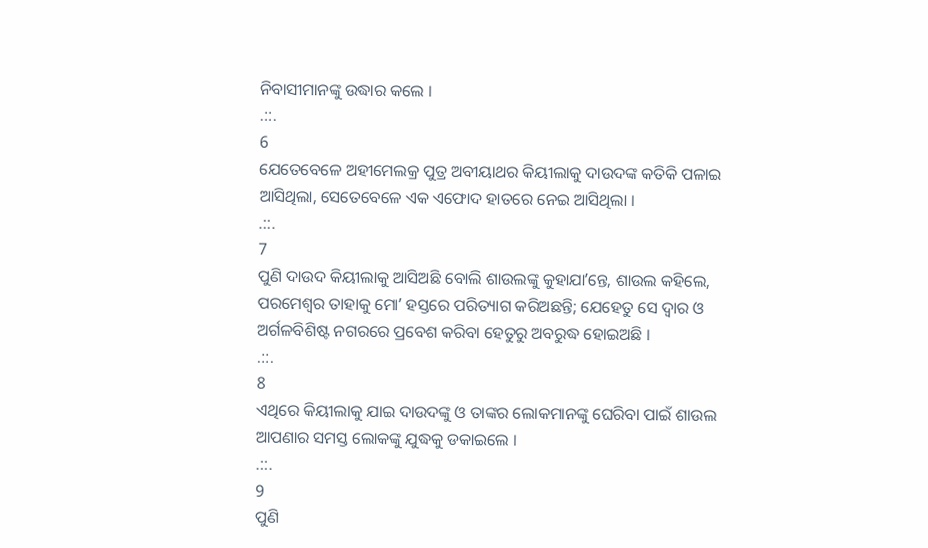ନିବାସୀମାନଙ୍କୁ ଉଦ୍ଧାର କଲେ ।
.::.
6
ଯେତେବେଳେ ଅହୀମେଲକ୍ର ପୁତ୍ର ଅବୀୟାଥର କିୟୀଲାକୁ ଦାଉଦଙ୍କ କତିକି ପଳାଇ ଆସିଥିଲା, ସେତେବେଳେ ଏକ ଏଫୋଦ ହାତରେ ନେଇ ଆସିଥିଲା ।
.::.
7
ପୁଣି ଦାଉଦ କିୟୀଲାକୁ ଆସିଅଛି ବୋଲି ଶାଉଲଙ୍କୁ କୁହାଯାʼନ୍ତେ, ଶାଉଲ କହିଲେ, ପରମେଶ୍ଵର ତାହାକୁ ମୋʼ ହସ୍ତରେ ପରିତ୍ୟାଗ କରିଅଛନ୍ତି; ଯେହେତୁ ସେ ଦ୍ଵାର ଓ ଅର୍ଗଳବିଶିଷ୍ଟ ନଗରରେ ପ୍ରବେଶ କରିବା ହେତୁରୁ ଅବରୁଦ୍ଧ ହୋଇଅଛି ।
.::.
8
ଏଥିରେ କିୟୀଲାକୁ ଯାଇ ଦାଉଦଙ୍କୁ ଓ ତାଙ୍କର ଲୋକମାନଙ୍କୁ ଘେରିବା ପାଇଁ ଶାଉଲ ଆପଣାର ସମସ୍ତ ଲୋକଙ୍କୁ ଯୁଦ୍ଧକୁ ଡକାଇଲେ ।
.::.
9
ପୁଣି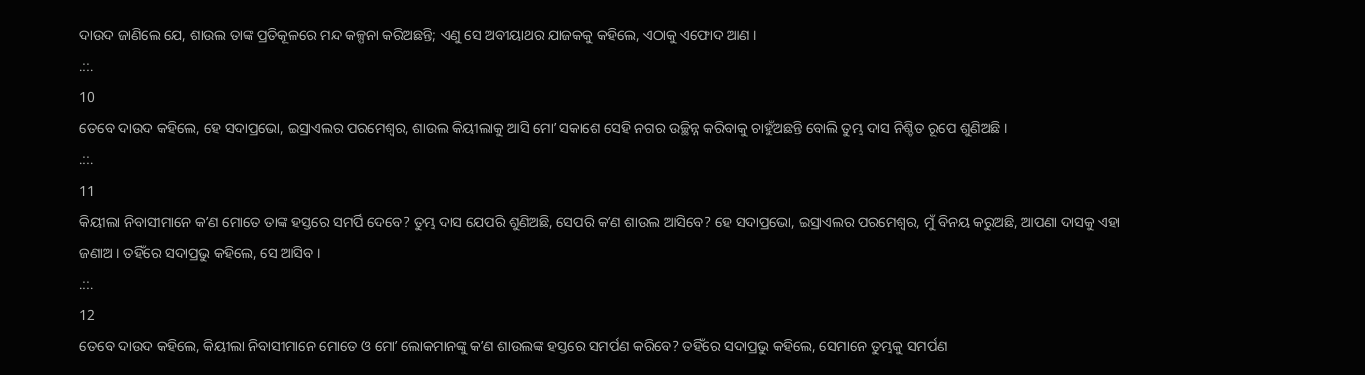ଦାଉଦ ଜାଣିଲେ ଯେ, ଶାଉଲ ତାଙ୍କ ପ୍ରତିକୂଳରେ ମନ୍ଦ କଳ୍ପନା କରିଅଛନ୍ତି; ଏଣୁ ସେ ଅବୀୟାଥର ଯାଜକକୁ କହିଲେ, ଏଠାକୁ ଏଫୋଦ ଆଣ ।
.::.
10
ତେବେ ଦାଉଦ କହିଲେ, ହେ ସଦାପ୍ରଭୋ, ଇସ୍ରାଏଲର ପରମେଶ୍ଵର, ଶାଉଲ କିୟୀଲାକୁ ଆସି ମୋʼ ସକାଶେ ସେହି ନଗର ଉଚ୍ଛିନ୍ନ କରିବାକୁ ଚାହୁଁଅଛନ୍ତି ବୋଲି ତୁମ୍ଭ ଦାସ ନିଶ୍ଚିତ ରୂପେ ଶୁଣିଅଛି ।
.::.
11
କିୟୀଲା ନିବାସୀମାନେ କʼଣ ମୋତେ ତାଙ୍କ ହସ୍ତରେ ସମର୍ପି ଦେବେ? ତୁମ୍ଭ ଦାସ ଯେପରି ଶୁଣିଅଛି, ସେପରି କʼଣ ଶାଉଲ ଆସିବେ? ହେ ସଦାପ୍ରଭୋ, ଇସ୍ରାଏଲର ପରମେଶ୍ଵର, ମୁଁ ବିନୟ କରୁଅଛି, ଆପଣା ଦାସକୁ ଏହା ଜଣାଅ । ତହିଁରେ ସଦାପ୍ରଭୁ କହିଲେ, ସେ ଆସିବ ।
.::.
12
ତେବେ ଦାଉଦ କହିଲେ, କିୟୀଲା ନିବାସୀମାନେ ମୋତେ ଓ ମୋʼ ଲୋକମାନଙ୍କୁ କʼଣ ଶାଉଲଙ୍କ ହସ୍ତରେ ସମର୍ପଣ କରିବେ? ତହିଁରେ ସଦାପ୍ରଭୁ କହିଲେ, ସେମାନେ ତୁମ୍ଭକୁ ସମର୍ପଣ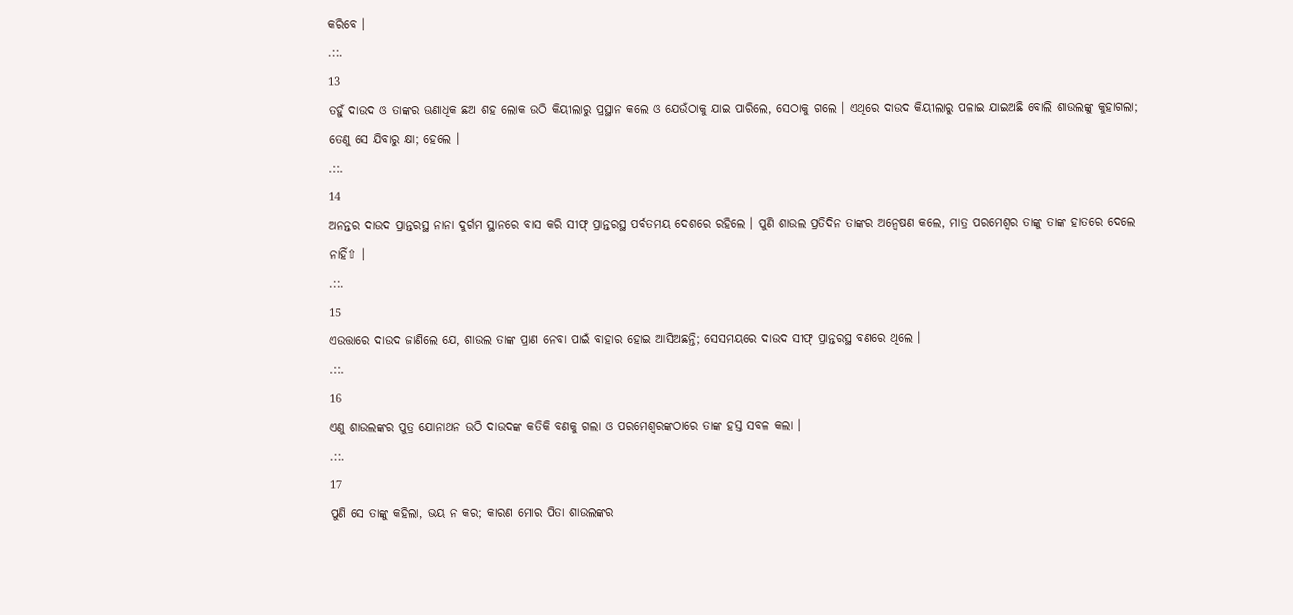କରିବେ ।
.::.
13
ତହୁଁ ଦାଉଦ ଓ ତାଙ୍କର ଊଣାଧିକ ଛଅ ଶହ ଲୋକ ଉଠି କିୟୀଲାରୁ ପ୍ରସ୍ଥାନ କଲେ ଓ ଯେଉଁଠାକୁ ଯାଇ ପାରିଲେ, ସେଠାକୁ ଗଲେ । ଏଥିରେ ଦାଉଦ କିୟୀଲାରୁ ପଳାଇ ଯାଇଅଛି ବୋଲି ଶାଉଲଙ୍କୁ କୁହାଗଲା; ତେଣୁ ସେ ଯିବାରୁ କ୍ଷା; ହେଲେ ।
.::.
14
ଅନନ୍ତର ଦାଉଦ ପ୍ରାନ୍ତରସ୍ଥ ନାନା ଦୁର୍ଗମ ସ୍ଥାନରେ ବାସ କରି ସୀଫ୍ ପ୍ରାନ୍ତରସ୍ଥ ପର୍ବତମୟ ଦେଶରେ ରହିଲେ । ପୁଣି ଶାଉଲ ପ୍ରତିଦିନ ତାଙ୍କର ଅନ୍ଵେଷଣ କଲେ, ମାତ୍ର ପରମେଶ୍ଵର ତାଙ୍କୁ ତାଙ୍କ ହାତରେ ଦେଲେ ନାହିଁ⇧ ।
.::.
15
ଏଉତ୍ତାରେ ଦାଉଦ ଜାଣିଲେ ଯେ, ଶାଉଲ ତାଙ୍କ ପ୍ରାଣ ନେବା ପାଇଁ ବାହାର ହୋଇ ଆସିଅଛନ୍ତି; ସେସମୟରେ ଦାଉଦ ସୀଫ୍ ପ୍ରାନ୍ତରସ୍ଥ ବଣରେ ଥିଲେ ।
.::.
16
ଏଣୁ ଶାଉଲଙ୍କର ପୁତ୍ର ଯୋନାଥନ ଉଠି ଦାଉଦଙ୍କ କତିକି ବଣକୁ ଗଲା ଓ ପରମେଶ୍ଵରଙ୍କଠାରେ ତାଙ୍କ ହସ୍ତ ସବଳ କଲା ।
.::.
17
ପୁଣି ସେ ତାଙ୍କୁ କହିଲା, ଭୟ ନ କର; କାରଣ ମୋର ପିତା ଶାଉଲଙ୍କର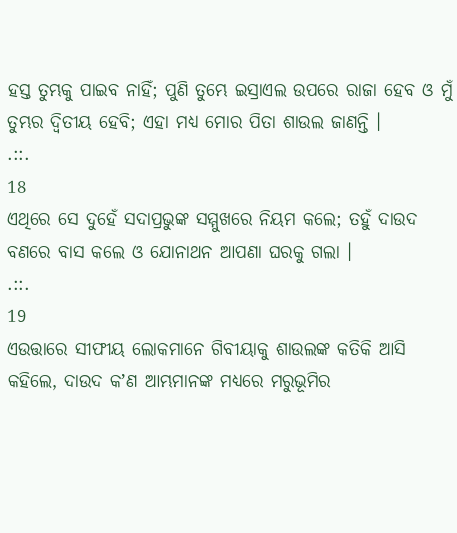ହସ୍ତ ତୁମ୍ଭକୁ ପାଇବ ନାହିଁ; ପୁଣି ତୁମ୍ଭେ ଇସ୍ରାଏଲ ଉପରେ ରାଜା ହେବ ଓ ମୁଁ ତୁମ୍ଭର ଦ୍ଵିତୀୟ ହେବି; ଏହା ମଧ୍ୟ ମୋର ପିତା ଶାଉଲ ଜାଣନ୍ତି ।
.::.
18
ଏଥିରେ ସେ ଦୁହେଁ ସଦାପ୍ରଭୁଙ୍କ ସମ୍ମୁଖରେ ନିୟମ କଲେ; ତହୁଁ ଦାଉଦ ବଣରେ ବାସ କଲେ ଓ ଯୋନାଥନ ଆପଣା ଘରକୁ ଗଲା ।
.::.
19
ଏଉତ୍ତାରେ ସୀଫୀୟ ଲୋକମାନେ ଗିବୀୟାକୁ ଶାଉଲଙ୍କ କତିକି ଆସି କହିଲେ, ଦାଉଦ କʼଣ ଆମ୍ଭମାନଙ୍କ ମଧ୍ୟରେ ମରୁଭୂମିର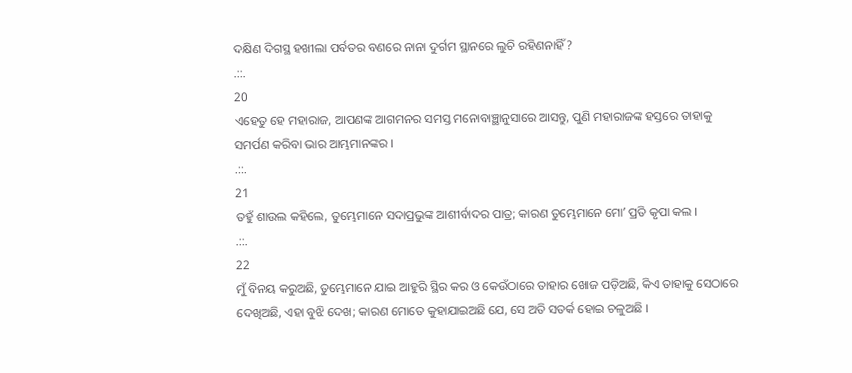ଦକ୍ଷିଣ ଦିଗସ୍ଥ ହଖୀଲା ପର୍ବତର ବଣରେ ନାନା ଦୁର୍ଗମ ସ୍ଥାନରେ ଲୁଚି ରହିଣନାହିଁ?
.::.
20
ଏହେତୁ ହେ ମହାରାଜ, ଆପଣଙ୍କ ଆଗମନର ସମସ୍ତ ମନୋବାଞ୍ଛାନୁସାରେ ଆସନ୍ତୁ, ପୁଣି ମହାରାଜଙ୍କ ହସ୍ତରେ ତାହାକୁ ସମର୍ପଣ କରିବା ଭାର ଆମ୍ଭମାନଙ୍କର ।
.::.
21
ତହୁଁ ଶାଉଲ କହିଲେ, ତୁମ୍ଭେମାନେ ସଦାପ୍ରଭୁଙ୍କ ଆଶୀର୍ବାଦର ପାତ୍ର; କାରଣ ତୁମ୍ଭେମାନେ ମୋʼ ପ୍ରତି କୃପା କଲ ।
.::.
22
ମୁଁ ବିନୟ କରୁଅଛି, ତୁମ୍ଭେମାନେ ଯାଇ ଆହୁରି ସ୍ଥିର କର ଓ କେଉଁଠାରେ ତାହାର ଖୋଜ ପଡ଼ିଅଛି, କିଏ ତାହାକୁ ସେଠାରେ ଦେଖିଅଛି, ଏହା ବୁଝି ଦେଖ; କାରଣ ମୋତେ କୁହାଯାଇଅଛି ଯେ, ସେ ଅତି ସତର୍କ ହୋଇ ଚଳୁଅଛି ।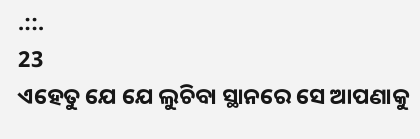.::.
23
ଏହେତୁ ଯେ ଯେ ଲୁଚିବା ସ୍ଥାନରେ ସେ ଆପଣାକୁ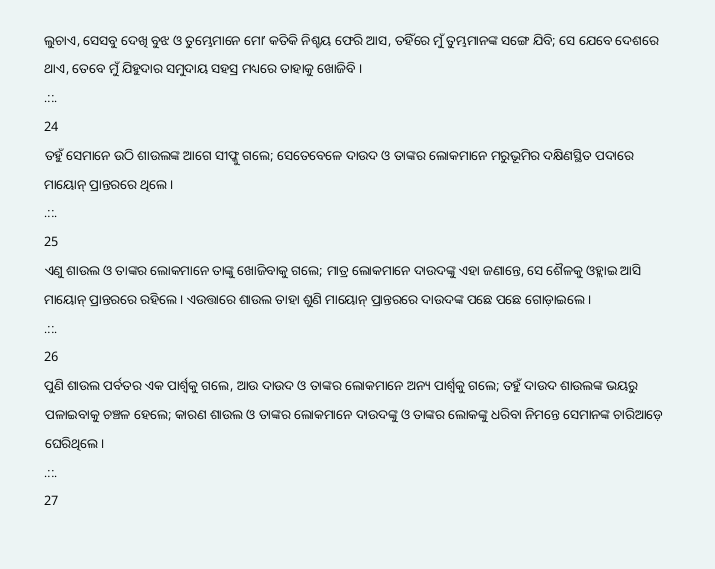ଲୁଚାଏ, ସେସବୁ ଦେଖି ବୁଝ ଓ ତୁମ୍ଭେମାନେ ମୋʼ କତିକି ନିଶ୍ଚୟ ଫେରି ଆସ, ତହିଁରେ ମୁଁ ତୁମ୍ଭମାନଙ୍କ ସଙ୍ଗେ ଯିବି; ସେ ଯେବେ ଦେଶରେ ଥାଏ, ତେବେ ମୁଁ ଯିହୁଦାର ସମୁଦାୟ ସହସ୍ର ମଧ୍ୟରେ ତାହାକୁ ଖୋଜିବି ।
.::.
24
ତହୁଁ ସେମାନେ ଉଠି ଶାଉଲଙ୍କ ଆଗେ ସୀଫ୍କୁ ଗଲେ; ସେତେବେଳେ ଦାଉଦ ଓ ତାଙ୍କର ଲୋକମାନେ ମରୁଭୂମିର ଦକ୍ଷିଣସ୍ଥିତ ପଦାରେ ମାୟୋନ୍ ପ୍ରାନ୍ତରରେ ଥିଲେ ।
.::.
25
ଏଣୁ ଶାଉଲ ଓ ତାଙ୍କର ଲୋକମାନେ ତାଙ୍କୁ ଖୋଜିବାକୁ ଗଲେ; ମାତ୍ର ଲୋକମାନେ ଦାଉଦଙ୍କୁ ଏହା ଜଣାନ୍ତେ, ସେ ଶୈଳକୁ ଓହ୍ଲାଇ ଆସି ମାୟୋନ୍ ପ୍ରାନ୍ତରରେ ରହିଲେ । ଏଉତ୍ତାରେ ଶାଉଲ ତାହା ଶୁଣି ମାୟୋନ୍ ପ୍ରାନ୍ତରରେ ଦାଉଦଙ୍କ ପଛେ ପଛେ ଗୋଡ଼ାଇଲେ ।
.::.
26
ପୁଣି ଶାଉଲ ପର୍ବତର ଏକ ପାର୍ଶ୍ଵକୁ ଗଲେ, ଆଉ ଦାଉଦ ଓ ତାଙ୍କର ଲୋକମାନେ ଅନ୍ୟ ପାର୍ଶ୍ଵକୁ ଗଲେ; ତହୁଁ ଦାଉଦ ଶାଉଲଙ୍କ ଭୟରୁ ପଳାଇବାକୁ ଚଞ୍ଚଳ ହେଲେ; କାରଣ ଶାଉଲ ଓ ତାଙ୍କର ଲୋକମାନେ ଦାଉଦଙ୍କୁ ଓ ତାଙ୍କର ଲୋକଙ୍କୁ ଧରିବା ନିମନ୍ତେ ସେମାନଙ୍କ ଚାରିଆଡ଼େ ଘେରିଥିଲେ।
.::.
27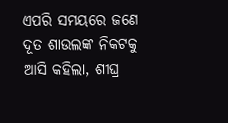ଏପରି ସମୟରେ ଜଣେ ଦୂତ ଶାଉଲଙ୍କ ନିକଟକୁ ଆସି କହିଲା, ଶୀଘ୍ର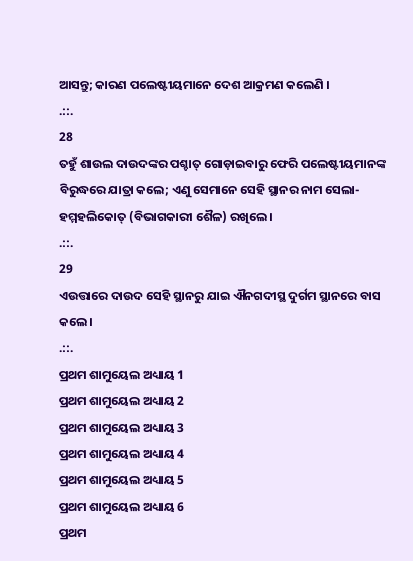ଆସନ୍ତୁ; କାରଣ ପଲେଷ୍ଟୀୟମାନେ ଦେଶ ଆକ୍ରମଣ କଲେଣି ।
.::.
28
ତହୁଁ ଶାଉଲ ଦାଉଦଙ୍କର ପଶ୍ଚାତ୍ ଗୋଡ଼ାଇବାରୁ ଫେରି ପଲେଷ୍ଟୀୟମାନଙ୍କ ବିରୁଦ୍ଧରେ ଯାତ୍ରା କଲେ; ଏଣୁ ସେମାନେ ସେହି ସ୍ଥାନର ନାମ ସେଲା-ହମ୍ମହଲିକୋତ୍ (ବିଭାଗକାରୀ ଶୈଳ) ରଖିଲେ ।
.::.
29
ଏଉତ୍ତାରେ ଦାଉଦ ସେହି ସ୍ଥାନରୁ ଯାଇ ଐନଗଦୀସ୍ଥ ଦୁର୍ଗମ ସ୍ଥାନରେ ବାସ କଲେ ।
.::.
ପ୍ରଥମ ଶାମୁୟେଲ ଅଧ୍ୟାୟ 1
ପ୍ରଥମ ଶାମୁୟେଲ ଅଧ୍ୟାୟ 2
ପ୍ରଥମ ଶାମୁୟେଲ ଅଧ୍ୟାୟ 3
ପ୍ରଥମ ଶାମୁୟେଲ ଅଧ୍ୟାୟ 4
ପ୍ରଥମ ଶାମୁୟେଲ ଅଧ୍ୟାୟ 5
ପ୍ରଥମ ଶାମୁୟେଲ ଅଧ୍ୟାୟ 6
ପ୍ରଥମ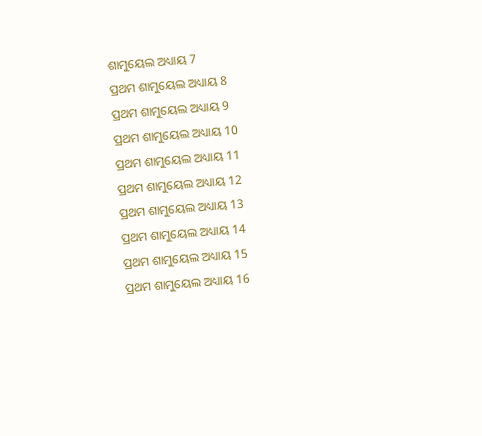ଶାମୁୟେଲ ଅଧ୍ୟାୟ 7
ପ୍ରଥମ ଶାମୁୟେଲ ଅଧ୍ୟାୟ 8
ପ୍ରଥମ ଶାମୁୟେଲ ଅଧ୍ୟାୟ 9
ପ୍ରଥମ ଶାମୁୟେଲ ଅଧ୍ୟାୟ 10
ପ୍ରଥମ ଶାମୁୟେଲ ଅଧ୍ୟାୟ 11
ପ୍ରଥମ ଶାମୁୟେଲ ଅଧ୍ୟାୟ 12
ପ୍ରଥମ ଶାମୁୟେଲ ଅଧ୍ୟାୟ 13
ପ୍ରଥମ ଶାମୁୟେଲ ଅଧ୍ୟାୟ 14
ପ୍ରଥମ ଶାମୁୟେଲ ଅଧ୍ୟାୟ 15
ପ୍ରଥମ ଶାମୁୟେଲ ଅଧ୍ୟାୟ 16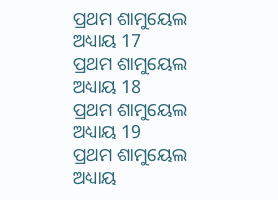ପ୍ରଥମ ଶାମୁୟେଲ ଅଧ୍ୟାୟ 17
ପ୍ରଥମ ଶାମୁୟେଲ ଅଧ୍ୟାୟ 18
ପ୍ରଥମ ଶାମୁୟେଲ ଅଧ୍ୟାୟ 19
ପ୍ରଥମ ଶାମୁୟେଲ ଅଧ୍ୟାୟ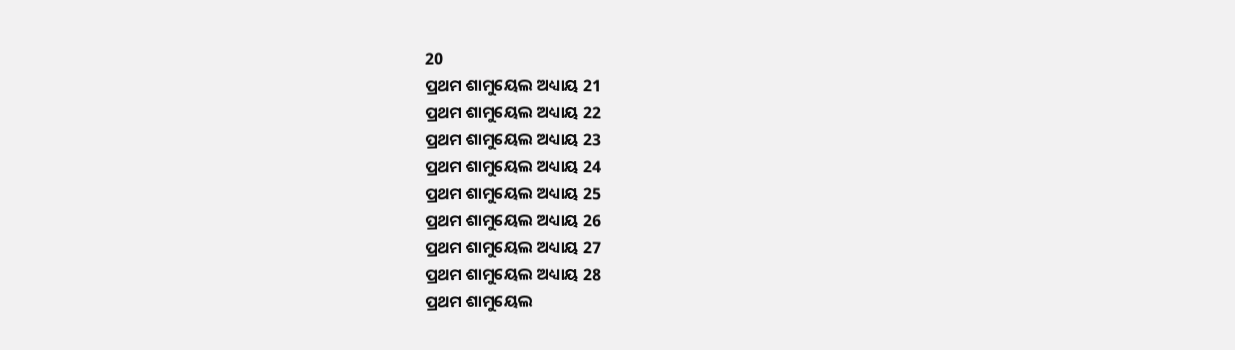20
ପ୍ରଥମ ଶାମୁୟେଲ ଅଧ୍ୟାୟ 21
ପ୍ରଥମ ଶାମୁୟେଲ ଅଧ୍ୟାୟ 22
ପ୍ରଥମ ଶାମୁୟେଲ ଅଧ୍ୟାୟ 23
ପ୍ରଥମ ଶାମୁୟେଲ ଅଧ୍ୟାୟ 24
ପ୍ରଥମ ଶାମୁୟେଲ ଅଧ୍ୟାୟ 25
ପ୍ରଥମ ଶାମୁୟେଲ ଅଧ୍ୟାୟ 26
ପ୍ରଥମ ଶାମୁୟେଲ ଅଧ୍ୟାୟ 27
ପ୍ରଥମ ଶାମୁୟେଲ ଅଧ୍ୟାୟ 28
ପ୍ରଥମ ଶାମୁୟେଲ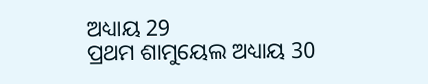ଅଧ୍ୟାୟ 29
ପ୍ରଥମ ଶାମୁୟେଲ ଅଧ୍ୟାୟ 30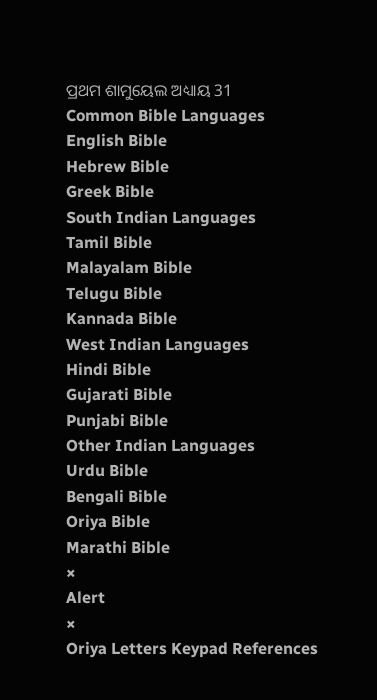ପ୍ରଥମ ଶାମୁୟେଲ ଅଧ୍ୟାୟ 31
Common Bible Languages
English Bible
Hebrew Bible
Greek Bible
South Indian Languages
Tamil Bible
Malayalam Bible
Telugu Bible
Kannada Bible
West Indian Languages
Hindi Bible
Gujarati Bible
Punjabi Bible
Other Indian Languages
Urdu Bible
Bengali Bible
Oriya Bible
Marathi Bible
×
Alert
×
Oriya Letters Keypad References